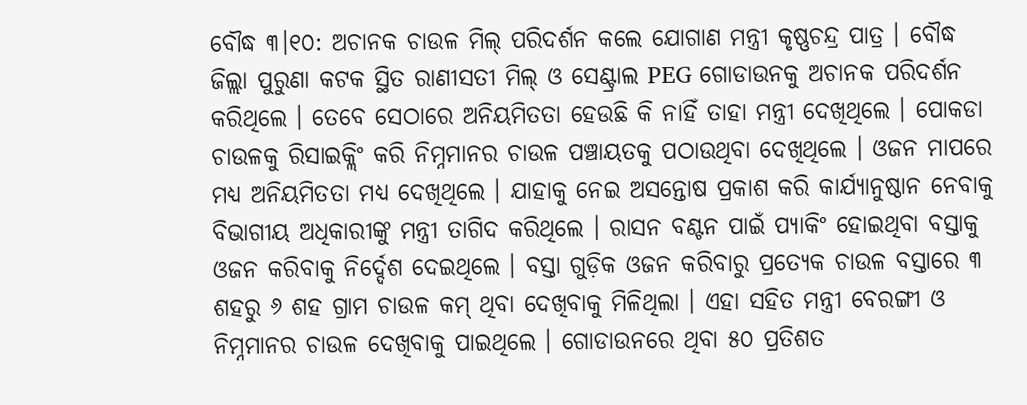ବୌଦ୍ଧ ୩।୧୦: ଅଚାନକ ଚାଉଳ ମିଲ୍ ପରିଦର୍ଶନ କଲେ ଯୋଗାଣ ମନ୍ତ୍ରୀ କୃଷ୍ଣଚନ୍ଦ୍ର ପାତ୍ର । ବୌଦ୍ଧ ଜିଲ୍ଲା ପୁରୁଣା କଟକ ସ୍ଥିତ ରାଣୀସତୀ ମିଲ୍ ଓ ସେଣ୍ଟ୍ରାଲ PEG ଗୋଡାଉନକୁ ଅଚାନକ ପରିଦର୍ଶନ କରିଥିଲେ । ତେବେ ସେଠାରେ ଅନିୟମିତତା ହେଉଛି କି ନାହିଁ ତାହା ମନ୍ତ୍ରୀ ଦେଖିଥିଲେ । ପୋକଡା ଚାଉଳକୁ ରିସାଇକ୍ଲିଂ କରି ନିମ୍ନମାନର ଚାଉଳ ପଞ୍ଚାୟତକୁ ପଠାଉଥିବା ଦେଖିଥିଲେ । ଓଜନ ମାପରେ ମଧ୍ୟ ଅନିୟମିତତା ମଧ୍ୟ ଦେଖିଥିଲେ । ଯାହାକୁ ନେଇ ଅସନ୍ତୋଷ ପ୍ରକାଶ କରି କାର୍ଯ୍ୟାନୁଷ୍ଠାନ ନେବାକୁ ବିଭାଗୀୟ ଅଧିକାରୀଙ୍କୁ ମନ୍ତ୍ରୀ ତାଗିଦ କରିଥିଲେ । ରାସନ ବଣ୍ଟନ ପାଇଁ ପ୍ୟାକିଂ ହୋଇଥିବା ବସ୍ତାକୁ ଓଜନ କରିବାକୁ ନିର୍ଦ୍ଦେଶ ଦେଇଥିଲେ । ବସ୍ତା ଗୁଡ଼ିକ ଓଜନ କରିବାରୁ ପ୍ରତ୍ୟେକ ଚାଉଳ ବସ୍ତାରେ ୩ ଶହରୁ ୬ ଶହ ଗ୍ରାମ ଚାଉଳ କମ୍ ଥିବା ଦେଖିବାକୁ ମିଳିଥିଲା । ଏହା ସହିତ ମନ୍ତ୍ରୀ ବେରଙ୍ଗୀ ଓ ନିମ୍ନମାନର ଚାଉଳ ଦେଖିବାକୁ ପାଇଥିଲେ । ଗୋଡାଉନରେ ଥିବା ୫୦ ପ୍ରତିଶତ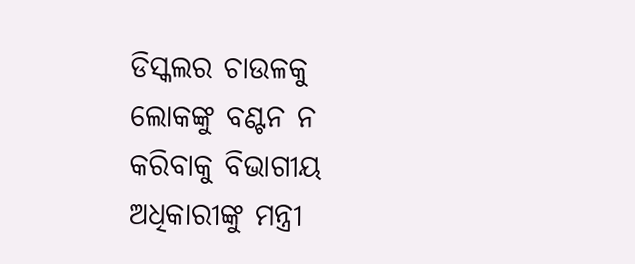ଡିସ୍କଲର ଚାଉଳକୁ ଲୋକଙ୍କୁ ବଣ୍ଟନ ନ କରିବାକୁ ବିଭାଗୀୟ ଅଧିକାରୀଙ୍କୁ ମନ୍ତ୍ରୀ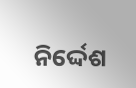ନିର୍ଦ୍ଦେଶ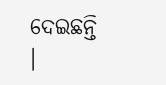ଦେଇଛନ୍ତି ।